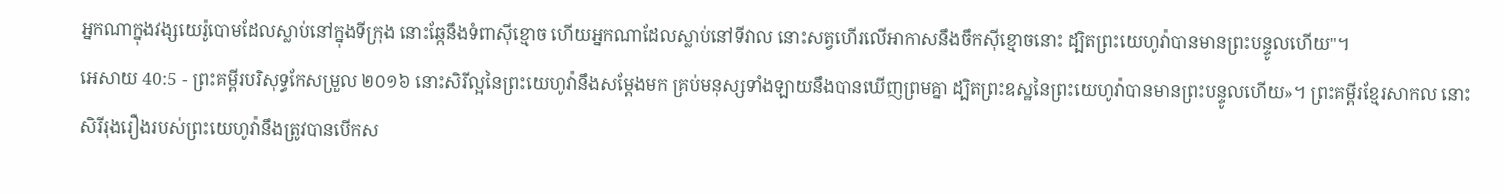អ្នកណាក្នុងវង្សយេរ៉ូបោមដែលស្លាប់នៅក្នុងទីក្រុង នោះឆ្កែនឹងទំពាស៊ីខ្មោច ហើយអ្នកណាដែលស្លាប់នៅទីវាល នោះសត្វហើរលើអាកាសនឹងចឹកស៊ីខ្មោចនោះ ដ្បិតព្រះយេហូវ៉ាបានមានព្រះបន្ទូលហើយ"។
អេសាយ 40:5 - ព្រះគម្ពីរបរិសុទ្ធកែសម្រួល ២០១៦ នោះសិរីល្អនៃព្រះយេហូវ៉ានឹងសម្ដែងមក គ្រប់មនុស្សទាំងឡាយនឹងបានឃើញព្រមគ្នា ដ្បិតព្រះឧស្ឋនៃព្រះយេហូវ៉ាបានមានព្រះបន្ទូលហើយ»។ ព្រះគម្ពីរខ្មែរសាកល នោះសិរីរុងរឿងរបស់ព្រះយេហូវ៉ានឹងត្រូវបានបើកស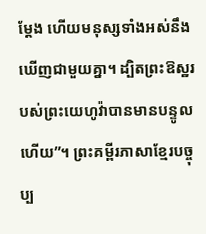ម្ដែង ហើយមនុស្សទាំងអស់នឹងឃើញជាមួយគ្នា។ ដ្បិតព្រះឱស្ឋរបស់ព្រះយេហូវ៉ាបានមានបន្ទូលហើយ”។ ព្រះគម្ពីរភាសាខ្មែរបច្ចុប្ប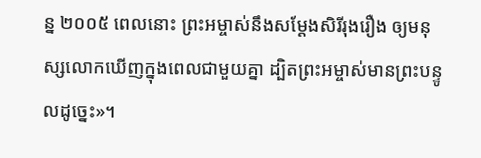ន្ន ២០០៥ ពេលនោះ ព្រះអម្ចាស់នឹងសម្តែងសិរីរុងរឿង ឲ្យមនុស្សលោកឃើញក្នុងពេលជាមួយគ្នា ដ្បិតព្រះអម្ចាស់មានព្រះបន្ទូលដូច្នេះ»។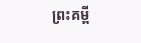ព្រះគម្ពី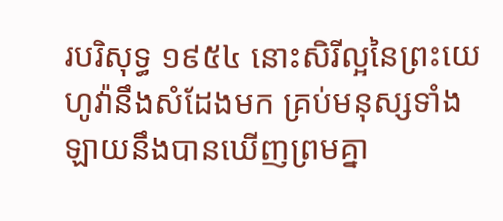របរិសុទ្ធ ១៩៥៤ នោះសិរីល្អនៃព្រះយេហូវ៉ានឹងសំដែងមក គ្រប់មនុស្សទាំងឡាយនឹងបានឃើញព្រមគ្នា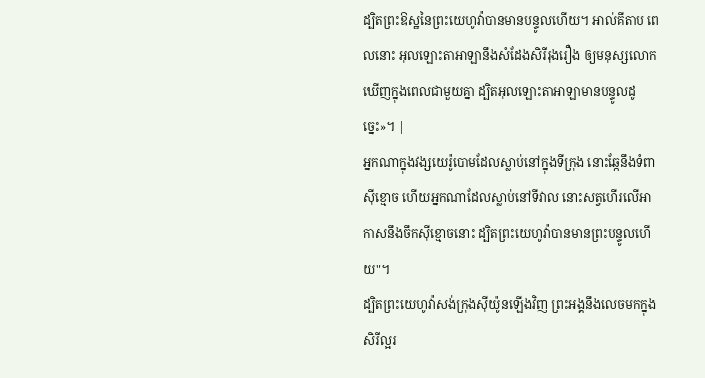ដ្បិតព្រះឱស្ឋនៃព្រះយេហូវ៉ាបានមានបន្ទូលហើយ។ អាល់គីតាប ពេលនោះ អុលឡោះតាអាឡានឹងសំដែងសិរីរុងរឿង ឲ្យមនុស្សលោកឃើញក្នុងពេលជាមួយគ្នា ដ្បិតអុលឡោះតាអាឡាមានបន្ទូលដូច្នេះ»។ |
អ្នកណាក្នុងវង្សយេរ៉ូបោមដែលស្លាប់នៅក្នុងទីក្រុង នោះឆ្កែនឹងទំពាស៊ីខ្មោច ហើយអ្នកណាដែលស្លាប់នៅទីវាល នោះសត្វហើរលើអាកាសនឹងចឹកស៊ីខ្មោចនោះ ដ្បិតព្រះយេហូវ៉ាបានមានព្រះបន្ទូលហើយ"។
ដ្បិតព្រះយេហូវ៉ាសង់ក្រុងស៊ីយ៉ូនឡើងវិញ ព្រះអង្គនឹងលេចមកក្នុងសិរីល្អរ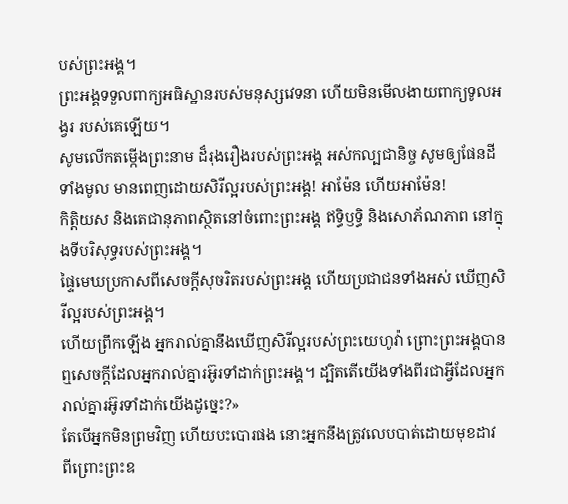បស់ព្រះអង្គ។
ព្រះអង្គទទួលពាក្យអធិស្ឋានរបស់មនុស្សវេទនា ហើយមិនមើលងាយពាក្យទូលអង្វរ របស់គេឡើយ។
សូមលើកតម្កើងព្រះនាម ដ៏រុងរឿងរបស់ព្រះអង្គ អស់កល្បជានិច្ច សូមឲ្យផែនដីទាំងមូល មានពេញដោយសិរីល្អរបស់ព្រះអង្គ! អាម៉ែន ហើយអាម៉ែន!
កិត្តិយស និងតេជានុភាពស្ថិតនៅចំពោះព្រះអង្គ ឥទ្ធិឫទ្ធិ និងសោភ័ណភាព នៅក្នុងទីបរិសុទ្ធរបស់ព្រះអង្គ។
ផ្ទៃមេឃប្រកាសពីសេចក្ដីសុចរិតរបស់ព្រះអង្គ ហើយប្រជាជនទាំងអស់ ឃើញសិរីល្អរបស់ព្រះអង្គ។
ហើយព្រឹកឡើង អ្នករាល់គ្នានឹងឃើញសិរីល្អរបស់ព្រះយេហូវ៉ា ព្រោះព្រះអង្គបានឮសេចក្ដីដែលអ្នករាល់គ្នារអ៊ូរទាំដាក់ព្រះអង្គ។ ដ្បិតតើយើងទាំងពីរជាអ្វីដែលអ្នករាល់គ្នារអ៊ូរទាំដាក់យើងដូច្នេះ?»
តែបើអ្នកមិនព្រមវិញ ហើយបះបោរផង នោះអ្នកនឹងត្រូវលេបបាត់ដោយមុខដាវ ពីព្រោះព្រះឧ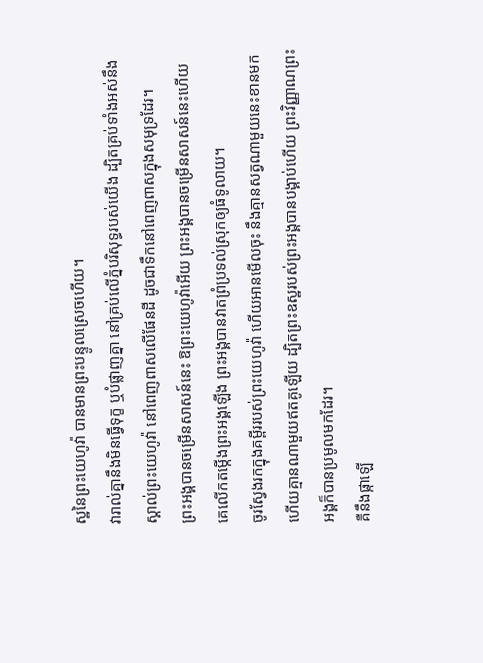ស្ឋនៃព្រះយេហូវ៉ា បានមានព្រះបន្ទូលស្រេចហើយ។
វារាល់គ្នានឹងមិនធ្វើទុក្ខ ឬបំផ្លាញគ្នា នៅគ្រប់លើភ្នំបរិសុទ្ធរបស់យើង ដ្បិតគ្រប់ទាំងអស់នឹងស្គាល់ព្រះយេហូវ៉ា នៅពេញពាសលើផែនដី ដូចជាទឹកនៅពេញពាសក្នុងសមុទ្រដែរ។
ព្រះអង្គបានចម្រើនសាសន៍នេះ ឱព្រះយេហូវ៉ាអើយ ព្រះអង្គបានចម្រើនសាសន៍នេះហើយ គេលើកតម្កើងព្រះអង្គឡើង ព្រះអង្គបានវាតព្រំប្រទល់ស្រុកឲ្យធំទូលាយ។
ចូរស្វែងរកក្នុងគម្ពីររបស់ព្រះយេហូវ៉ា ហើយអានមើលចុះ នឹងគ្មានសត្វណាមួយនេះខានមក ហើយគ្មានណាមួយឥតគូឡើយ ដ្បិតព្រះឧស្ឋរបស់ព្រះអង្គបានបង្គាប់ហើយ ព្រះវិញ្ញាណព្រះអង្គក៏បានប្រមូលមកដែរ។
គឺនឹងផ្កាឡើ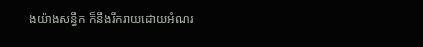ងយ៉ាងសន្ធឹក ក៏នឹងរីករាយដោយអំណរ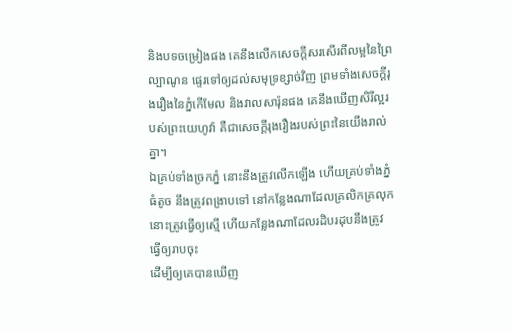និងបទចម្រៀងផង គេនឹងលើកសេចក្ដីសរសើរពីលម្អនៃព្រៃល្បាណូន ផ្ទេរទៅឲ្យដល់សមុទ្រខ្សាច់វិញ ព្រមទាំងសេចក្ដីរុងរឿងនៃភ្នំកើមែល និងវាលសារ៉ុនផង គេនឹងឃើញសិរីល្អរបស់ព្រះយេហូវ៉ា គឺជាសេចក្ដីរុងរឿងរបស់ព្រះនៃយើងរាល់គ្នា។
ឯគ្រប់ទាំងច្រកភ្នំ នោះនឹងត្រូវលើកឡើង ហើយគ្រប់ទាំងភ្នំធំតូច នឹងត្រូវពង្រាបទៅ នៅកន្លែងណាដែលគ្រលិកគ្រលុក នោះត្រូវធ្វើឲ្យស្មើ ហើយកន្លែងណាដែលរដិបរដុបនឹងត្រូវធ្វើឲ្យរាបចុះ
ដើម្បីឲ្យគេបានឃើញ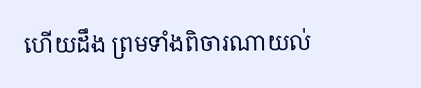ហើយដឹង ព្រមទាំងពិចារណាយល់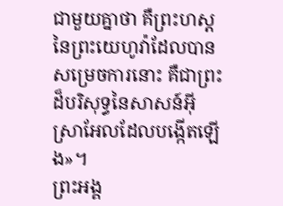ជាមួយគ្នាថា គឺព្រះហស្តនៃព្រះយេហូវ៉ាដែលបានសម្រេចការនោះ គឺជាព្រះដ៏បរិសុទ្ធនៃសាសន៍អ៊ីស្រាអែលដែលបង្កើតឡើង»។
ព្រះអង្គ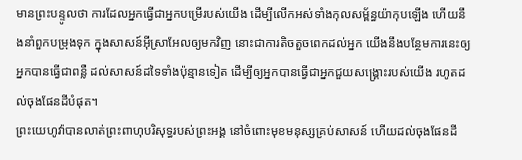មានព្រះបន្ទូលថា ការដែលអ្នកធ្វើជាអ្នកបម្រើរបស់យើង ដើម្បីលើកអស់ទាំងកុលសម្ព័ន្ធយ៉ាកុបឡើង ហើយនឹងនាំពួកបម្រុងទុក ក្នុងសាសន៍អ៊ីស្រាអែលឲ្យមកវិញ នោះជាការតិចតួចពេកដល់អ្នក យើងនឹងបន្ថែមការនេះឲ្យអ្នកបានធ្វើជាពន្លឺ ដល់សាសន៍ដទៃទាំងប៉ុន្មានទៀត ដើម្បីឲ្យអ្នកបានធ្វើជាអ្នកជួយសង្គ្រោះរបស់យើង រហូតដល់ចុងផែនដីបំផុត។
ព្រះយេហូវ៉ាបានលាត់ព្រះពាហុបរិសុទ្ធរបស់ព្រះអង្គ នៅចំពោះមុខមនុស្សគ្រប់សាសន៍ ហើយដល់ចុងផែនដី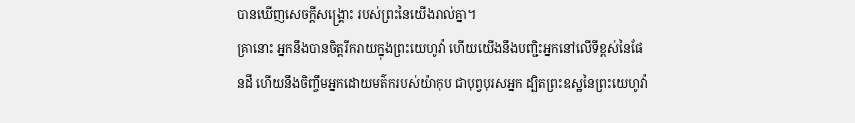បានឃើញសេចក្ដីសង្គ្រោះ របស់ព្រះនៃយើងរាល់គ្នា។
គ្រានោះ អ្នកនឹងបានចិត្តរីករាយក្នុងព្រះយេហូវ៉ា ហើយយើងនឹងបញ្ជិះអ្នកនៅលើទីខ្ពស់នៃផែនដី ហើយនឹងចិញ្ចឹមអ្នកដោយមត៌ករបស់យ៉ាកុប ជាបុព្វបុរសអ្នក ដ្បិតព្រះឧស្ឋនៃព្រះយេហូវ៉ា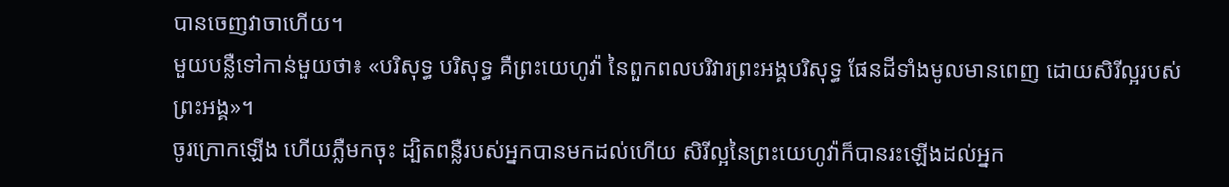បានចេញវាចាហើយ។
មួយបន្លឺទៅកាន់មួយថា៖ «បរិសុទ្ធ បរិសុទ្ធ គឺព្រះយេហូវ៉ា នៃពួកពលបរិវារព្រះអង្គបរិសុទ្ធ ផែនដីទាំងមូលមានពេញ ដោយសិរីល្អរបស់ព្រះអង្គ»។
ចូរក្រោកឡើង ហើយភ្លឺមកចុះ ដ្បិតពន្លឺរបស់អ្នកបានមកដល់ហើយ សិរីល្អនៃព្រះយេហូវ៉ាក៏បានរះឡើងដល់អ្នក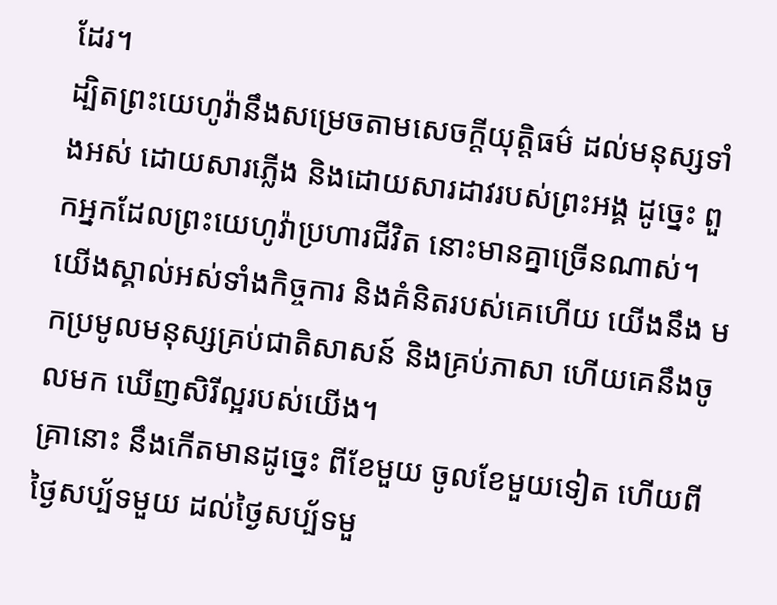ដែរ។
ដ្បិតព្រះយេហូវ៉ានឹងសម្រេចតាមសេចក្ដីយុត្តិធម៌ ដល់មនុស្សទាំងអស់ ដោយសារភ្លើង និងដោយសារដាវរបស់ព្រះអង្គ ដូច្នេះ ពួកអ្នកដែលព្រះយេហូវ៉ាប្រហារជីវិត នោះមានគ្នាច្រើនណាស់។
យើងស្គាល់អស់ទាំងកិច្ចការ និងគំនិតរបស់គេហើយ យើងនឹង មកប្រមូលមនុស្សគ្រប់ជាតិសាសន៍ និងគ្រប់ភាសា ហើយគេនឹងចូលមក ឃើញសិរីល្អរបស់យើង។
គ្រានោះ នឹងកើតមានដូច្នេះ ពីខែមួយ ចូលខែមួយទៀត ហើយពីថ្ងៃសប្ប័ទមួយ ដល់ថ្ងៃសប្ប័ទមួ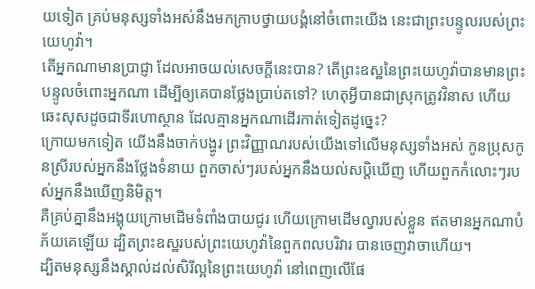យទៀត គ្រប់មនុស្សទាំងអស់នឹងមកក្រាបថ្វាយបង្គំនៅចំពោះយើង នេះជាព្រះបន្ទូលរបស់ព្រះយេហូវ៉ា។
តើអ្នកណាមានប្រាជ្ញា ដែលអាចយល់សេចក្ដីនេះបាន? តើព្រះឧស្ឋនៃព្រះយេហូវ៉ាបានមានព្រះបន្ទូលចំពោះអ្នកណា ដើម្បីឲ្យគេបានថ្លែងប្រាប់តទៅ? ហេតុអ្វីបានជាស្រុកត្រូវវិនាស ហើយឆេះសុសដូចជាទីរហោស្ថាន ដែលគ្មានអ្នកណាដើរកាត់ទៀតដូច្នេះ?
ក្រោយមកទៀត យើងនឹងចាក់បង្ហូរ ព្រះវិញ្ញាណរបស់យើងទៅលើមនុស្សទាំងអស់ កូនប្រុសកូនស្រីរបស់អ្នកនឹងថ្លែងទំនាយ ពួកចាស់ៗរបស់អ្នកនឹងយល់សប្តិឃើញ ហើយពួកកំលោះៗរបស់អ្នកនឹងឃើញនិមិត្ត។
គឺគ្រប់គ្នានឹងអង្គុយក្រោមដើមទំពាំងបាយជូរ ហើយក្រោមដើមល្វារបស់ខ្លួន ឥតមានអ្នកណាបំភ័យគេឡើយ ដ្បិតព្រះឧស្ឋរបស់ព្រះយេហូវ៉ានៃពួកពលបរិវារ បានចេញវាចាហើយ។
ដ្បិតមនុស្សនឹងស្គាល់ដល់សិរីល្អនៃព្រះយេហូវ៉ា នៅពេញលើផែ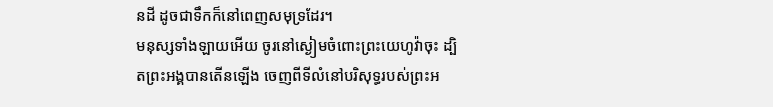នដី ដូចជាទឹកក៏នៅពេញសមុទ្រដែរ។
មនុស្សទាំងឡាយអើយ ចូរនៅស្ងៀមចំពោះព្រះយេហូវ៉ាចុះ ដ្បិតព្រះអង្គបានតើនឡើង ចេញពីទីលំនៅបរិសុទ្ធរបស់ព្រះអ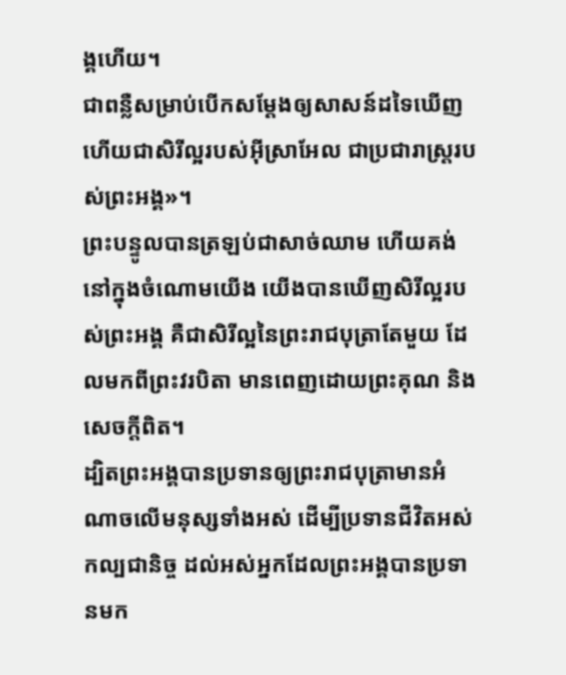ង្គហើយ។
ជាពន្លឺសម្រាប់បើកសម្តែងឲ្យសាសន៍ដទៃឃើញ ហើយជាសិរីល្អរបស់អ៊ីស្រាអែល ជាប្រជារាស្ត្ររបស់ព្រះអង្គ»។
ព្រះបន្ទូលបានត្រឡប់ជាសាច់ឈាម ហើយគង់នៅក្នុងចំណោមយើង យើងបានឃើញសិរីល្អរបស់ព្រះអង្គ គឺជាសិរីល្អនៃព្រះរាជបុត្រាតែមួយ ដែលមកពីព្រះវរបិតា មានពេញដោយព្រះគុណ និងសេចក្តីពិត។
ដ្បិតព្រះអង្គបានប្រទានឲ្យព្រះរាជបុត្រាមានអំណាចលើមនុស្សទាំងអស់ ដើម្បីប្រទានជីវិតអស់កល្បជានិច្ច ដល់អស់អ្នកដែលព្រះអង្គបានប្រទានមក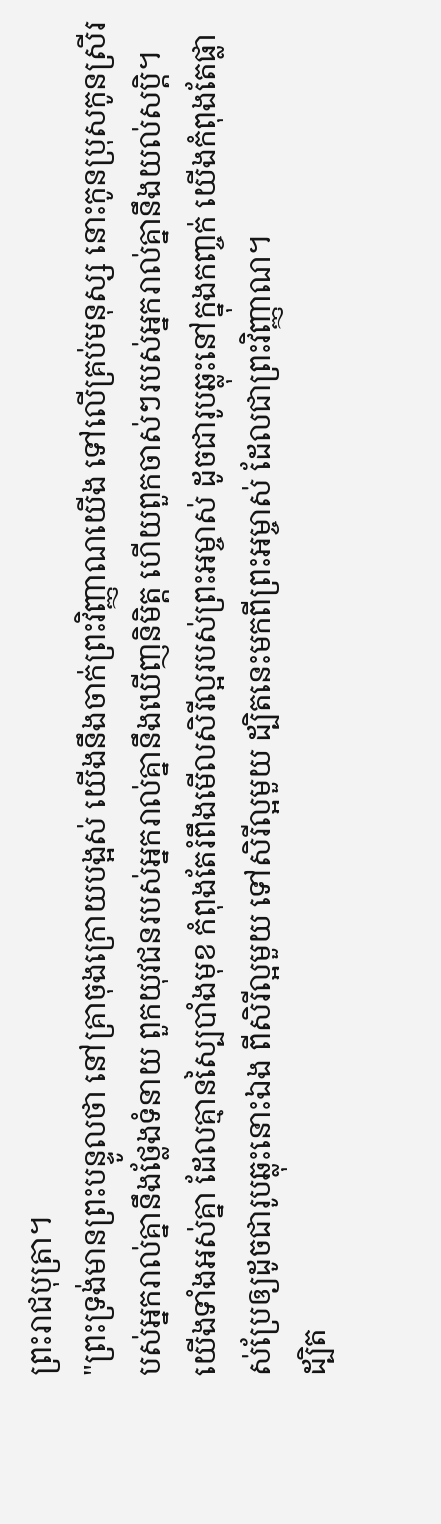ព្រះរាជបុត្រា។
"ព្រះទ្រង់មានព្រះបន្ទូលថា នៅគ្រាចុងក្រោយបង្អស់ យើងនឹងចាក់ព្រះវិញ្ញាណយើង ទៅលើគ្រប់មនុស្ស នោះកូនប្រុសកូនស្រីរបស់អ្នករាល់គ្នានឹងថ្លែងទំនាយ ពួកយុវជនរបស់អ្នករាល់គ្នានឹងឃើញនិមិត្ត ហើយពួកចាស់ៗរបស់អ្នករាល់គ្នានឹងយល់សប្តិ។
យើងទាំងអស់គ្នា ដែលគ្មានស្បៃបាំងមុខ កំពុងតែរំពឹងមើលសិរីល្អរបស់ព្រះអម្ចាស់ ដូចជារូបឆ្លុះនៅក្នុងកញ្ចក់ យើងកំពុងតែផ្លាស់ប្រែឲ្យដូចជារូបឆ្លុះនោះឯង ពីសិរីល្អមួយ ទៅសិរីល្អមួយ ដ្បិតនេះមកពីព្រះអម្ចាស់ ដែលជាព្រះវិញ្ញាណ។
ដ្បិត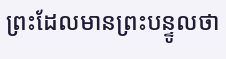ព្រះដែលមានព្រះបន្ទូលថា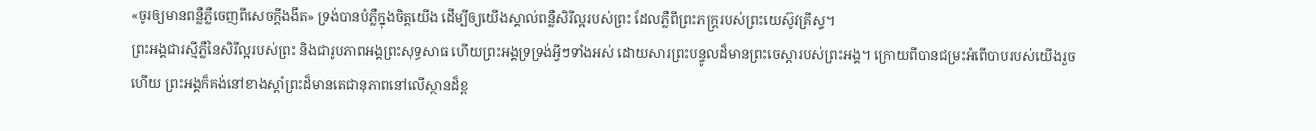«ចូរឲ្យមានពន្លឺភ្លឺចេញពីសេចក្តីងងឹត» ទ្រង់បានបំភ្លឺក្នុងចិត្តយើង ដើម្បីឲ្យយើងស្គាល់ពន្លឺសិរីល្អរបស់ព្រះ ដែលភ្លឺពីព្រះភក្ត្ររបស់ព្រះយេស៊ូវគ្រីស្ទ។
ព្រះអង្គជារស្មីភ្លឺនៃសិរីល្អរបស់ព្រះ និងជារូបភាពអង្គព្រះសុទ្ធសាធ ហើយព្រះអង្គទ្រទ្រង់អ្វីៗទាំងអស់ ដោយសារព្រះបន្ទូលដ៏មានព្រះចេស្តារបស់ព្រះអង្គ។ ក្រោយពីបានជម្រះអំពើបាបរបស់យើងរួចហើយ ព្រះអង្គក៏គង់នៅខាងស្តាំព្រះដ៏មានតេជានុភាពនៅលើស្ថានដ៏ខ្ព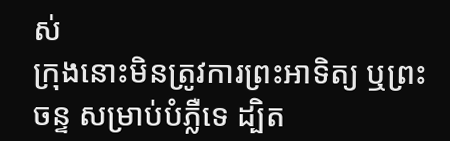ស់
ក្រុងនោះមិនត្រូវការព្រះអាទិត្យ ឬព្រះចន្ទ សម្រាប់បំភ្លឺទេ ដ្បិត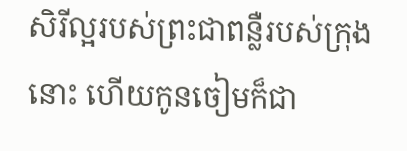សិរីល្អរបស់ព្រះជាពន្លឺរបស់ក្រុងនោះ ហើយកូនចៀមក៏ជា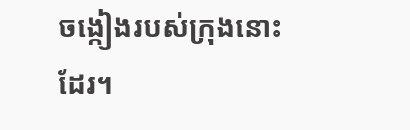ចង្កៀងរបស់ក្រុងនោះដែរ។